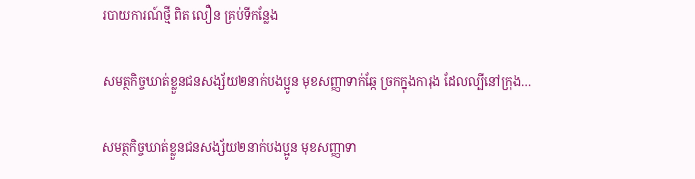របាយការណ៍ថ្មី ពិត លឿន គ្រប់ទីកន្លែង

សមត្ថកិច្ចឃាត់ខ្លួនជនសង្ស័យ២នាក់បងប្អូន មុខសញ្ញាទាក់ឆ្កែ ច្រកក្នុងការុង ដែលល្បីនៅក្រុង…

សមត្ថកិច្ចឃាត់ខ្លួនជនសង្ស័យ២នាក់បងប្អូន មុខសញ្ញាទា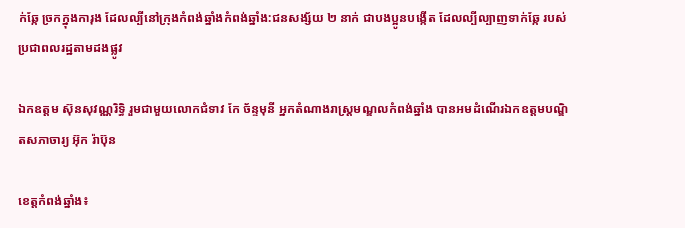ក់ឆ្កែ ច្រកក្នុងការុង ដែលល្បីនៅក្រុងកំពង់ឆ្នាំងកំពង់ឆ្នាំង:ជនសង្ស័យ ២ នាក់ ជាបងប្អូនបង្កើត ដែលល្បីល្បាញទាក់ឆ្កែ របស់ប្រជាពលរដ្ឋតាមដងផ្លូវ

ឯកឧត្តម ស៊ុនសុវណ្ណរិទ្ធិ រួមជាមួយលោកជំទាវ កែ ច័ន្ទមុនី អ្នកតំណាងរាស្ត្រមណ្ឌលកំពង់ឆ្នាំង បានអមដំណើរឯកឧត្ដមបណ្ឌិតសភាចារ្យ អ៊ុក រ៉ាប៊ុន

ខេត្តកំពង់ឆ្នាំង៖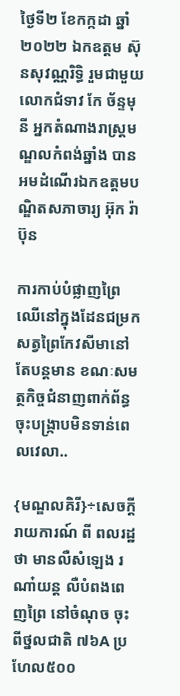ថ្ងៃទី២ ខែកក្កដា ឆ្នាំ២០២២ ឯកឧត្តម ស៊ុនសុវណ្ណរិទ្ធិ រួមជាមួយលោកជំទាវ កែ ច័ន្ទមុនី អ្នកតំណាងរាស្ត្រមណ្ឌលកំពង់ឆ្នាំង បានអមដំណើរឯកឧត្ដមបណ្ឌិតសភាចារ្យ អ៊ុក រ៉ាប៊ុន

ការកាប់បំផ្លាញព្រៃឈើនៅក្នុងដែនជម្រកសត្វព្រៃកែវសីមានៅតែបន្តមាន ខណៈសមត្ថកិច្ចជំនាញពាក់ព័ន្ធចុះបង្ក្រាបមិនទាន់ពេលវេលា..

{មណ្ឌលគិរី}÷សេចក្តីរាយការណ៍ ពី ពលរដ្ឋថា មានលឺសំឡេង រណា៎យន្ត លឺបំពងពេញព្រៃ នៅចំណុច ចុះពីថ្នលជាតិ ៧៦A ប្រហែល៥០០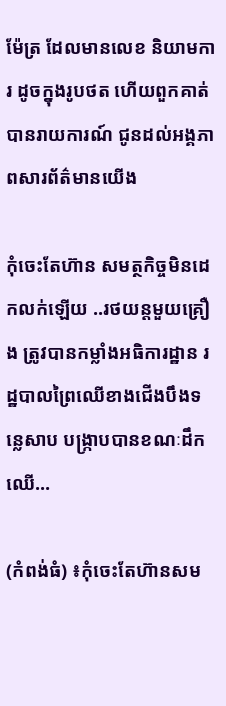ម៉ែត្រ ដែលមានលេខ និយាមការ ដូចក្នុងរូបថត ហេីយពួកគាត់ បានរាយការណ៍ ជូនដល់អង្គភាពសារព័ត៌មានយើង

កុំចេះតែហ៊ាន សមត្ថកិច្ចមិនដេកលក់ឡើយ ..រថយន្តមួយគ្រឿង ត្រូវបានកម្លាំងអធិការដ្ឋាន រដ្ឋបាលព្រៃឈើខាងជើងបឹងទន្លេសាប បង្ក្រាបបានខណៈដឹកឈើ…

(កំពង់ធំ) ៖កុំចេះតែហ៊ានសម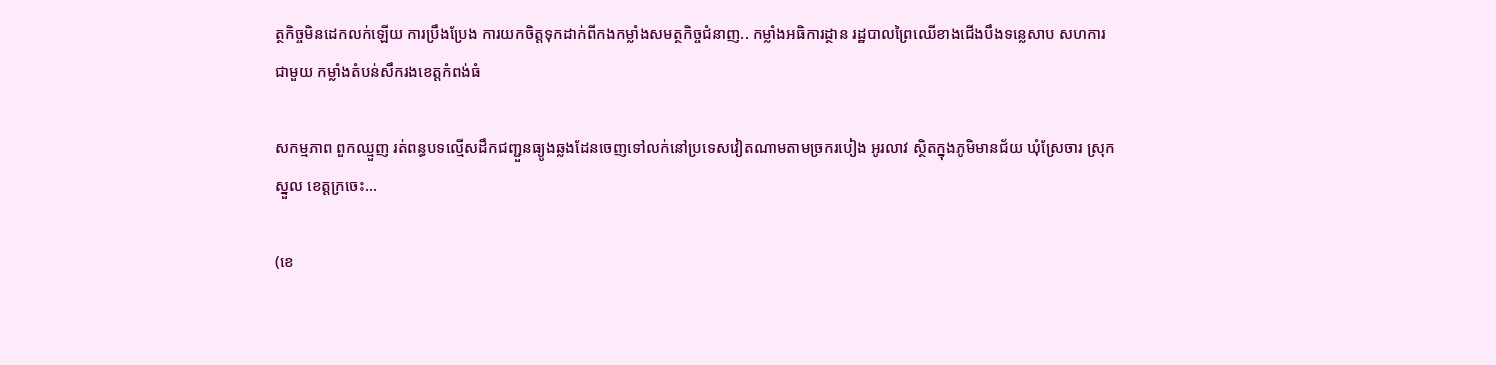ត្ថកិច្ចមិនដេកលក់ឡើយ ការប្រឹងប្រែង ការយកចិត្តទុកដាក់ពីកងកម្លាំងសមត្ថកិច្ចជំនាញ.. កម្លាំងអធិការដ្ថាន រដ្ឋបាលព្រៃឈើខាងជើងបឹងទន្លេសាប សហការជាមួយ កម្លាំងតំបន់សឹករងខេត្តកំពង់ធំ

សកម្មភាព ពួកឈ្មួញ រត់ពន្ធបទល្មើសដឹកជញ្ជួនធ្យូងឆ្លងដែនចេញទៅលក់នៅប្រទេសវៀតណាមតាមច្រករបៀង អូរលាវ ស្ថិតក្នុងភូមិមានជ័យ ឃុំស្រែចារ ស្រុកស្នួល ខេត្តក្រចេះ…

(ខេ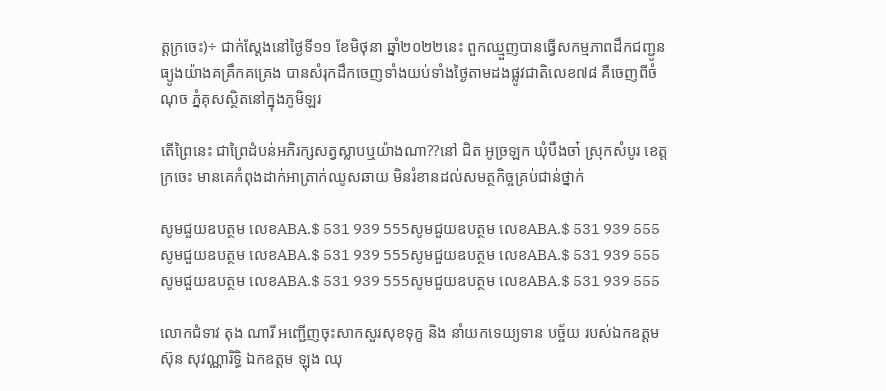ត្តក្រចេះ)÷ ជាក់ស្ដែងនៅថ្ងៃទី១១ ខែមិថុនា ឆ្នាំ២០២២នេះ ពួកឈ្មួញបានធ្វើសកម្មភាពដឹកជញ្ជូនធ្យូងយ៉ាងគគ្រឹកគគ្រេង បានសំរុកដឹកចេញទាំងយប់ទាំងថ្ងៃតាមដងផ្លូវជាតិលេខ៧៨ គឺចេញពីចំណុច ភ្នំគុសស្ថិតនៅក្នុងភូមិឡរ

តេីព្រៃនេះ ជាព្រៃដំបន់អភិរក្សសត្វស្លាបឬយ៉ាងណា??នៅ ជិត អូច្រឡក ឃុំបឹងចា៎ ស្រុកសំបូរ ខេត្តក្រចេះ មានគេកំពុងដាក់អាត្រាក់ឈូសឆាយ មិនរំខានដល់សមត្ថកិច្ចគ្រប់ជាន់ថ្នាក់

សូមជួយឧបត្ថម លេខABA.$ 531 939 555សូមជួយឧបត្ថម លេខABA.$ 531 939 555សូមជួយឧបត្ថម លេខABA.$ 531 939 555សូមជួយឧបត្ថម លេខABA.$ 531 939 555សូមជួយឧបត្ថម លេខABA.$ 531 939 555សូមជួយឧបត្ថម លេខABA.$ 531 939 555

លោកជំទាវ តុង ណារី អញ្ជើញចុះសាកសួរសុខទុក្ខ និង នាំយកទេយ្យទាន បច្ច័យ របស់ឯកឧត្តម ស៊ុន សុវណ្ណារិទ្ធិ ឯកឧត្តម ឡុង ឈុ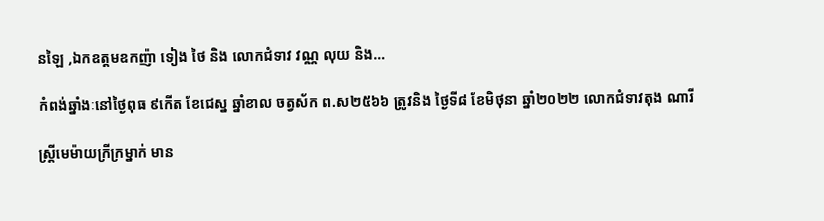នឡៃ ,ឯកឧត្តមឧកញ៉ា ទៀង ថៃ និង លោកជំទាវ វណ្ណ លុយ និង…

កំពង់ឆ្នាំងៈនៅថ្ងៃពុធ ៩កើត ខែជេស្ន ឆ្នាំខាល ចត្វស័ក ព.ស២៥៦៦ ត្រូវនិង ថ្ងៃទី៨ ខែមិថុនា ឆ្នាំ២០២២ លោកជំទាវតុង ណារី

ស្ត្រីមេម៉ាយក្រីក្រម្នាក់ មាន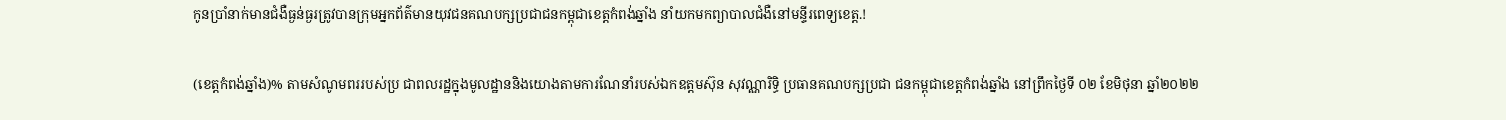កូនប្រាំនាក់មានជំងឺធ្ងន់ធ្ងរត្រូវបានក្រុមអ្នកព័ត៌មានយុវជនគណបក្សប្រជាជនកម្ពុជាខេត្តកំពង់ឆ្នាំង នាំយកមកព្យាបាលជំងឺនៅមន្ទីរពេទ្យខេត្ត.!

(ខេត្តកំពង់ឆ្នាំង)% តាមសំណូមពររបស់ប្រ ជាពលរដ្ឋក្នុងមូលដ្ឋាននិងយោងតាមការណែនាំរបស់ឯកឧត្តមស៊ុន សុវណ្ណារិទ្ធិ ប្រធានគណបក្សប្រជា ជនកម្ពុជាខេត្តកំពង់ឆ្នាំង នៅព្រឹកថ្ងៃទី ០២ ខែមិថុនា ឆ្នាំ២០២២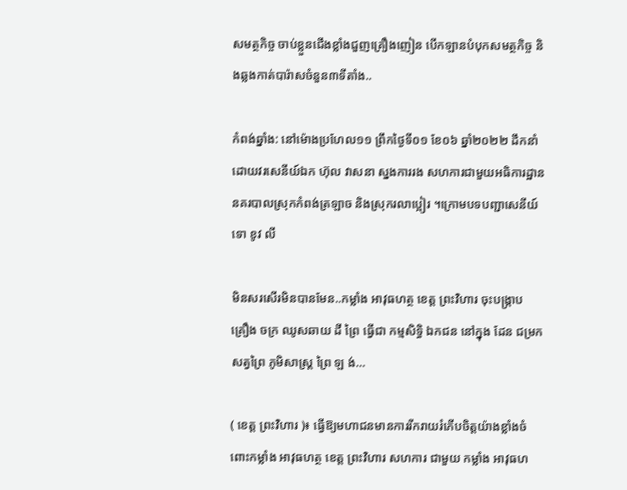សមត្ថកិច្ច ចាប់ខ្លួនជើងខ្លាំងជួញគ្រឿងញៀន បើកឡានបំបុកសមត្ថកិច្ច និងឆ្លងកាត់បារ៉ាសចំនួន៣ទីតាំង..

កំពង់ឆ្នាំង: នៅម៉ោងប្រហែល១១ ព្រឹកថ្ងៃទី០១ ខែ០៦ ឆ្នាំ២០២២ ដឹកនាំដោយវរសេនីយ៍ឯក ហ៊ុល វាសនា ស្នងការរង សហការជាមួយអធិការដ្ឋាននគរបាលស្រុកកំពង់ត្រឡាច និងស្រុករលាប្អៀរ ។ក្រោមបទបញ្ជាសេនីយ៍ទោ ខូវ លី

មិនសរសើរមិនបានមែន..កម្លាំង អាវុធហត្ថ ខេត្ត ព្រះវិហារ ចុះបង្ក្រាប គ្រឿង ចក្រ ឈូសឆាយ ដី ព្រៃ ធ្វើជា កម្មសិទ្ធិ ឯកជន នៅក្នុង ដែន ជម្រក សត្វព្រៃ ភូមិសាស្ត្រ ព្រៃ ឡ ង់…

( ខេត្ត ព្រះវិហារ )៖ ធ្វើឱ្យមហាជនមានការរីករាយរំភើបចិត្តយ៉ាងខ្លាំងចំពោះកម្លាំង អាវុធហត្ថ ខេត្ត ព្រះវិហារ សហការ ជាមួយ កម្លាំង អាវុធហ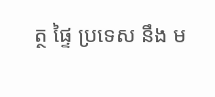ត្ថ ផ្ទៃ ប្រទេស នឹង ម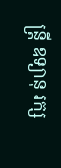ន្ត្រី ឧទ្យានុ រក្ស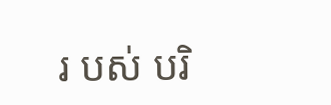រ បស់ បរិ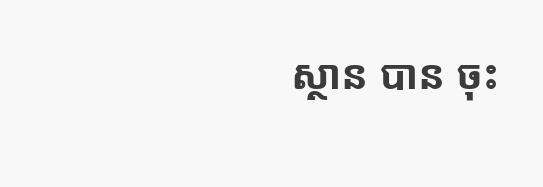ស្ថាន បាន ចុះ